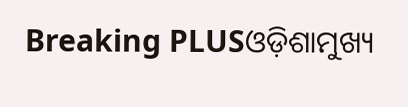Breaking PLUSଓଡ଼ିଶାମୁଖ୍ୟ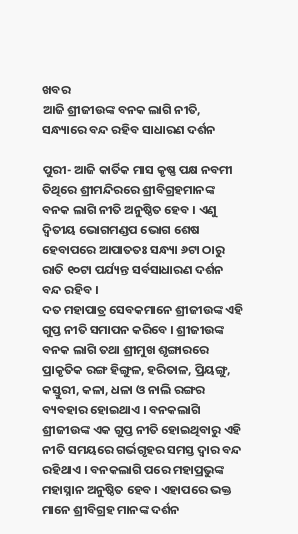ଖବର
ଆଜି ଶ୍ରୀଜୀଉଙ୍କ ବନକ ଲାଗି ନୀତି, ସନ୍ଧ୍ୟାରେ ବନ୍ଦ ରହିବ ସାଧାରଣ ଦର୍ଶନ

ପୁରୀ- ଆଜି କାର୍ତିକ ମାସ କୃଷ୍ଣ ପକ୍ଷ ନବମୀ ତିଥିରେ ଶ୍ରୀମନ୍ଦିରରେ ଶ୍ରୀବିଗ୍ରହମାନଙ୍କ ବନକ ଲାଗି ନୀତି ଅନୁଷ୍ଠିତ ହେବ । ଏଣୁ ଦ୍ୱିତୀୟ ଭୋଗମଣ୍ଡପ ଭୋଗ ଶେଷ ହେବାପରେ ଆପାତତଃ ସନ୍ଧ୍ୟା ୬ଟା ଠାରୁ ରାତି ୧୦ଟା ପର୍ଯ୍ୟନ୍ତ ସର୍ବସାଧାରଣ ଦର୍ଶନ ବନ୍ଦ ରହିବ ।
ଦତ ମହାପାତ୍ର ସେବକମାନେ ଶ୍ରୀଜୀଉଙ୍କ ଏହି ଗୁପ୍ତ ନୀତି ସମାପନ କରିବେ । ଶ୍ରୀଜୀଉଙ୍କ ବନକ ଲାଗି ତଥା ଶ୍ରୀମୁଖ ଶୃଙ୍ଗାରରେ ପ୍ରାକୃତିକ ରଙ୍ଗ ହିଙ୍ଗୁଳ, ହରିତାଳ, ପ୍ରିୟଙ୍ଗୁ, କସ୍ତୁରୀ, କଳା, ଧଳା ଓ ନାଲି ରଙ୍ଗର ବ୍ୟବହାର ହୋଇଥାଏ । ବନକଲାଗି ଶ୍ରୀଜୀଉଙ୍କ ଏକ ଗୁପ୍ତ ନୀତି ହୋଇଥିବାରୁ ଏହି ନୀତି ସମୟରେ ଗର୍ଭଗୃହର ସମସ୍ତ ଦ୍ୱାର ବନ୍ଦ ରହିଥାଏ । ବନକଲାଗି ପରେ ମହାପ୍ରଭୁଙ୍କ ମହାସ୍ନାନ ଅନୁଷ୍ଠିତ ହେବ । ଏହାପରେ ଭକ୍ତ ମାନେ ଶ୍ରୀବିଗ୍ରହ ମାନଙ୍କ ଦର୍ଶନ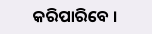କରିପାରିବେ ।